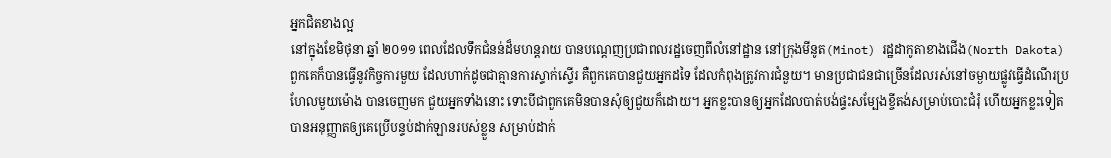អ្នកជិតខាងល្អ
នៅក្នុងខែមិថុនា ឆ្នាំ ២០១១ ពេលដែលទឹកជំនន់ដ៏មហន្តរាយ បានបណ្តេញប្រជាពលរដ្ឋចេញពីលំនៅដ្ឋាន នៅក្រុងមីនូត(Minot) រដ្ឋដាកូតាខាងជើង(North Dakota) ពួកគេក៏បានធ្វើនូវកិច្ចការមួយ ដែលហាក់ដូចជាគ្មានការស្ទាក់ស្ទើរ គឺពួកគេបានជួយអ្នកដទៃ ដែលកំពុងត្រូវការជំនួយ។ មានប្រជាជនជាច្រើនដែលរស់នៅចម្ងាយផ្លូវធ្វើដំណើរប្រហែលមួយម៉ោង បានចេញមក ជួយអ្នកទាំងនោះ ទោះបីជាពួកគេមិនបានសុំឲ្យជួយក៏ដោយ។ អ្នកខ្លះបានឲ្យអ្នកដែលបាត់បង់ផ្ទះសម្បែងខ្ចីតង់សម្រាប់បោះជំរុំ ហើយអ្នកខ្លះទៀតបានអនុញ្ញាតឲ្យគេប្រើបន្ទប់ដាក់ឡានរបស់ខ្លួន សម្រាប់ដាក់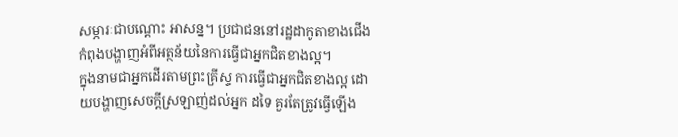សម្ភារៈជាបណ្តោះ អាសន្ន។ ប្រជាជននៅរដ្ឋដាកូតាខាងជើងកំពុងបង្ហាញអំពីអត្ថន័យនៃការធ្វើជាអ្នកជិតខាងល្អ។
ក្នុងនាមជាអ្នកដើរតាមព្រះគ្រីស្ទ ការធ្វើជាអ្នកជិតខាងល្អ ដោយបង្ហាញសេចក្តីស្រឡាញ់ដល់អ្នក ដទៃ គួរតែត្រូវធ្វើឡើង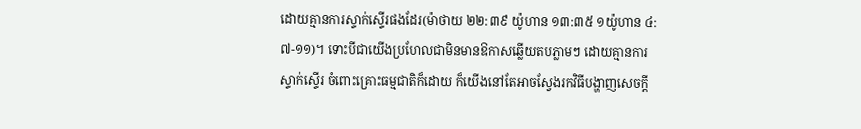ដោយគ្មានការស្ទាក់ស្ទើរផងដែរ(ម៉ាថាយ ២២:៣៩ យ៉ូហាន ១៣:៣៥ ១យ៉ូហាន ៤:៧-១១)។ ទោះបីជាយើងប្រហែលជាមិនមានឱកាសឆ្លើយតបភ្លាមៗ ដោយគ្មានការស្ទាក់ស្ទើរ ចំពោះគ្រោះធម្មជាតិក៏ដោយ ក៏យើងនៅតែអាចស្វែងរកវិធីបង្ហាញសេចក្តី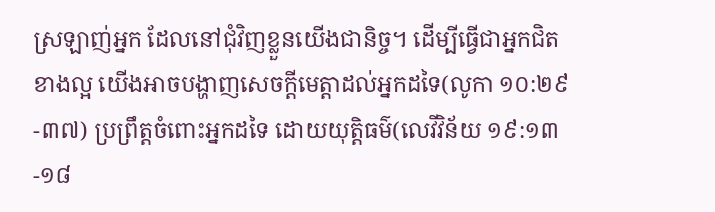ស្រឡាញ់អ្នក ដែលនៅជុំវិញខ្លួនយើងជានិច្ច។ ដើម្បីធ្វើជាអ្នកជិតខាងល្អ យើងអាចបង្ហាញសេចក្តីមេត្តាដល់អ្នកដទៃ(លូកា ១០:២៩-៣៧) ប្រព្រឹត្តចំពោះអ្នកដទៃ ដោយយុត្តិធម៌(លេវីវិន័យ ១៩:១៣-១៨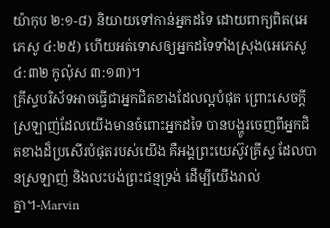យ៉ាកុប ២:១-៨) និយាយទៅកាន់អ្នកដទៃ ដោយពាក្យពិត(អេភេសូ ៤:២៥) ហើយអត់ទោសឲ្យអ្នកដទៃទាំងស្រុង(អេភេសូ ៤:៣២ កូល៉ុស ៣:១៣)។
គ្រីស្ទបរិស័ទអាចធ្វើជាអ្នកជិតខាងដែលល្អបំផុត ព្រោះសេចក្តីស្រឡាញ់ដែលយើងមានចំពោះអ្នកដទៃ បានបង្ហូរចេញពីអ្នកជិតខាងដ៏ប្រសើរបំផុតរបស់យើង គឺអង្គព្រះយេស៊ូវគ្រីស្ទ ដែលបានស្រឡាញ់ និងលះបង់ព្រះជន្មទ្រង់ ដើម្បីយើងរាល់គ្នា។-Marvin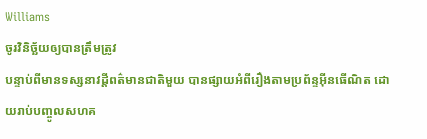Williams
ចូរវិនិច្ឆ័យឲ្យបានត្រឹមត្រូវ
បន្ទាប់ពីមានទស្សនាវដ្តីពត៌មានជាតិមួយ បានផ្សាយអំពីរឿងតាមប្រព័ន្ទអ៊ីនធើណិត ដោយរាប់បញ្ចូលសហគ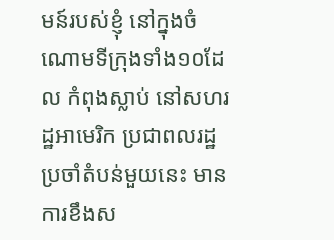មន៍របស់ខ្ញុំ នៅក្នុងចំណោមទីក្រុងទាំង១០ដែល កំពុងស្លាប់ នៅសហរដ្ឋអាមេរិក ប្រជាពលរដ្ឋប្រចាំតំបន់មួយនេះ មានការខឹងស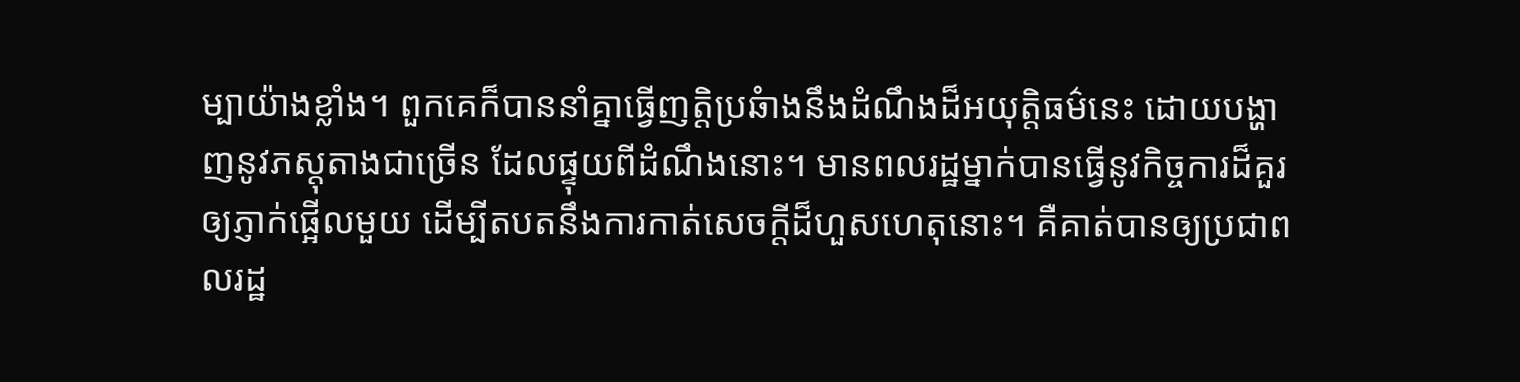ម្បាយ៉ាងខ្លាំង។ ពួកគេក៏បាននាំគ្នាធ្វើញត្តិប្រឆំាងនឹងដំណឹងដ៏អយុត្តិធម៌នេះ ដោយបង្ហាញនូវភស្តុតាងជាច្រើន ដែលផ្ទុយពីដំណឹងនោះ។ មានពលរដ្ឋម្នាក់បានធ្វើនូវកិច្ចការដ៏គួរឲ្យភ្ញាក់ផ្អើលមួយ ដើម្បីតបតនឹងការកាត់សេចក្តីដ៏ហួសហេតុនោះ។ គឺគាត់បានឲ្យប្រជាពលរដ្ឋ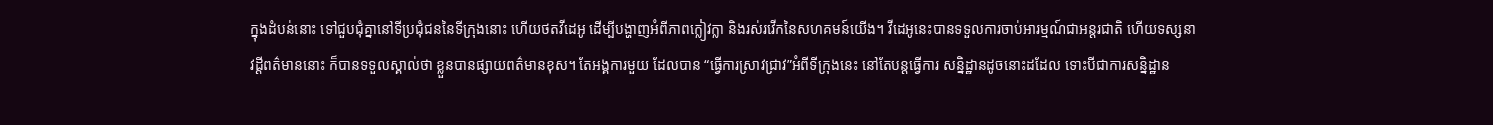ក្នុងដំបន់នោះ ទៅជួបជុំគ្នានៅទីប្រជុំជននៃទីក្រុងនោះ ហើយថតវីដេអូ ដើម្បីបង្ហាញអំពីភាពក្លៀវក្លា និងរស់រវើកនៃសហគមន៍យើង។ វីដេអូនេះបានទទួលការចាប់អារម្មណ៍ជាអន្តរជាតិ ហើយទស្សនាវដ្ដីពត៌មាននោះ ក៏បានទទួលស្គាល់ថា ខ្លួនបានផ្សាយពត៌មានខុស។ តែអង្គការមួយ ដែលបាន “ធ្វើការស្រាវជ្រាវ”អំពីទីក្រុងនេះ នៅតែបន្តធ្វើការ សន្និដ្ឋានដូចនោះដដែល ទោះបីជាការសន្និដ្ឋាន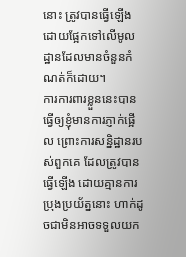នោះ ត្រូវបានធ្វើឡើង ដោយផ្អែកទៅលើមូលដ្ឋានដែលមានចំនួនកំណត់ក៏ដោយ។
ការការពារខ្លួននេះបានធ្វើឲ្យខ្ញុំមានការភ្ញាក់ផ្អើល ព្រោះការសន្និដ្ឋានរបស់ពួកគេ ដែលត្រូវបានធ្វើឡើង ដោយគ្មានការប្រុងប្រយ័ត្ននោះ ហាក់ដូចជាមិនអាចទទួលយក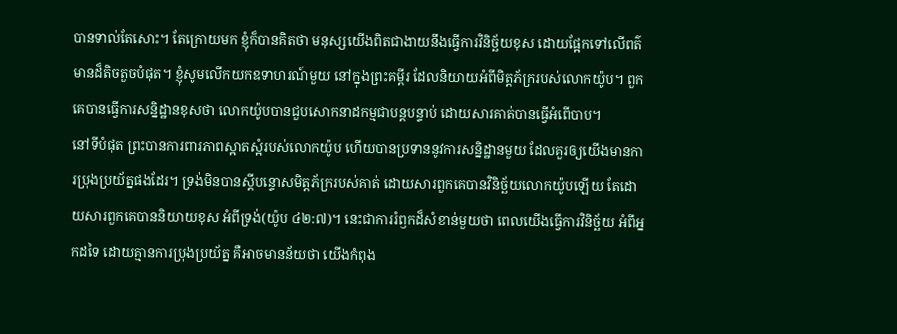បានទាល់តែសោះ។ តែក្រោយមក ខ្ញុំក៏បានគិតថា មនុស្សយើងពិតជាងាយនឹងធ្វើការវិនិច្ឆ័យខុស ដោយផ្អែកទៅលើពត៌មានដ៏តិចតួចបំផុត។ ខ្ញុំសូមលើកយកឧទាហរណ៍មួយ នៅក្នុងព្រះគម្ពីរ ដែលនិយាយអំពីមិត្តភ័ក្ររបស់លោកយ៉ូប។ ពួកគេបានធ្វើការសន្និដ្ឋានខុសថា លោកយ៉ូបបានជួបសោកនាដកម្មជាបន្តបន្ទាប់ ដោយសារគាត់បានធ្វើអំពើបាប។
នៅទីបំផុត ព្រះបានការពារភាពស្អាតស្អំរបស់លោកយ៉ូប ហើយបានប្រទាននូវការសន្និដ្ឋានមួយ ដែលគួរឲ្យយើងមានការប្រុងប្រយ័ត្នផងដែរ។ ទ្រង់មិនបានស្តីបន្ទោសមិត្តភ័ក្ររបស់គាត់ ដោយសារពួកគេបានវិនិច្ឆ័យលោកយ៉ូបឡើយ តែដោយសារពួកគេបាននិយាយខុស អំពីទ្រង់(យ៉ូប ៤២:៧)។ នេះជាការរំឭកដ៏សំខាន់មួយថា ពេលយើងធ្វើការវិនិច្ឆ័យ អំពីអ្នកដទៃ ដោយគ្មានការប្រុងប្រយ័ត្ន គឺអាចមានន័យថា យើងកំពុង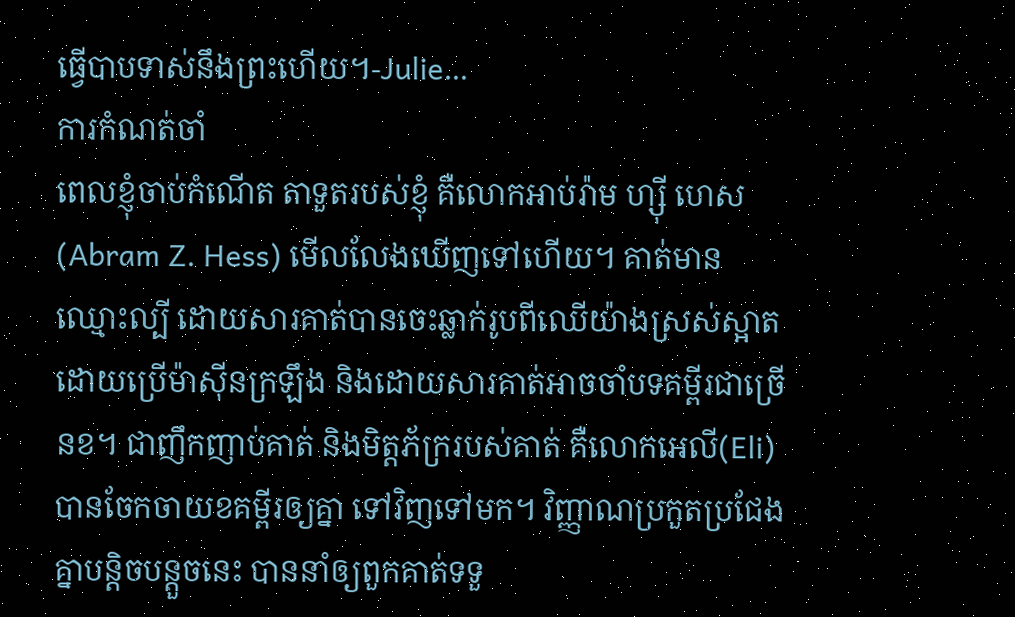ធ្វើបាបទាស់នឹងព្រះហើយ។-Julie…
ការកំណត់ចាំ
ពេលខ្ញុំចាប់កំណើត តាទួតរបស់ខ្ញុំ គឺលោកអាប់រ៉ាម ហ្ស៊ី ហេស(Abram Z. Hess) មើលលែងឃើញទៅហើយ។ គាត់មានឈ្មោះល្បី ដោយសារគាត់បានចេះឆ្លាក់រូបពីឈើយ៉ាងស្រស់ស្អាត ដោយប្រើម៉ាស៊ីនក្រឡឹង និងដោយសារគាត់អាចចាំបទគម្ពីរជាច្រើនខ។ ជាញឹកញាប់គាត់ និងមិត្តភ័ក្ររបស់គាត់ គឺលោកអេលី(Eli) បានចែកចាយខគម្ពីរឲ្យគ្នា ទៅវិញទៅមក។ វិញ្ញាណប្រកួតប្រជែងគ្នាបន្តិចបន្តួចនេះ បាននាំឲ្យពួកគាត់ទទួ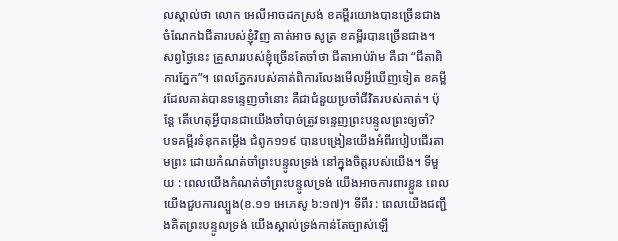លស្គាល់ថា លោក អេលីអាចដកស្រង់ ខគម្ពីរយោងបានច្រើនជាង ចំណែកឯជីតារបស់ខ្ញុំវិញ គាត់អាច សូត្រ ខគម្ពីរបានច្រើនជាង។
សព្វថ្ងៃនេះ គ្រួសាររបស់ខ្ញុំច្រើនតែចាំថា ជីតាអាប់រ៉ាម គឺជា “ជីតាពិការភ្នែក”។ ពេលភ្នែករបស់គាត់ពិការលែងមើលអ្វីឃើញទៀត ខគម្ពីរដែលគាត់បានទន្ទេញចាំនោះ គឺជាជំនួយប្រចាំជីវិតរបស់គាត់។ ប៉ុន្តែ តើហេតុអ្វីបានជាយើងចាំបាច់ត្រូវទន្ទេញព្រះបន្ទូលព្រះឲ្យចាំ?
បទគម្ពីរទំនុកតម្កើង ជំពូក១១៩ បានបង្រៀនយើងអំពីរបៀបដើរតាមព្រះ ដោយកំណត់ចាំព្រះបន្ទូលទ្រង់ នៅក្នុងចិត្តរបស់យើង។ ទីមួយ : ពេលយើងកំណត់ចាំព្រះបន្ទូលទ្រង់ យើងអាចការពារខ្លួន ពេលយើងជួបការល្បួង(ខ.១១ អេភេសូ ៦:១៧)។ ទីពីរ : ពេលយើងជញ្ជឹងគិតព្រះបន្ទូលទ្រង់ យើងស្គាល់ទ្រង់កាន់តែច្បាស់ឡើ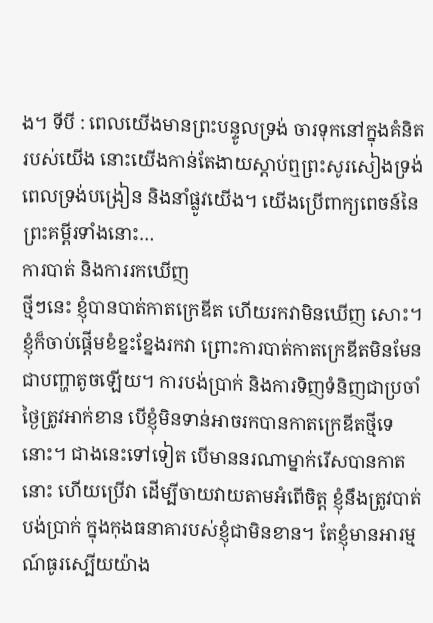ង។ ទីបី : ពេលយើងមានព្រះបន្ទូលទ្រង់ ចារទុកនៅក្នុងគំនិតរបស់យើង នោះយើងកាន់តែងាយស្តាប់ឮព្រះសូរសៀងទ្រង់ ពេលទ្រង់បង្រៀន និងនាំផ្លូវយើង។ យើងប្រើពាក្យពេចន៍នៃព្រះគម្ពីរទាំងនោះ…
ការបាត់ និងការរកឃើញ
ថ្មីៗនេះ ខ្ញុំបានបាត់កាតក្រេឌីត ហើយរកវាមិនឃើញ សោះ។ ខ្ញុំក៏ចាប់ផ្តើមខំខ្នះខ្នែងរកវា ព្រោះការបាត់កាតក្រេឌីតមិនមែនជាបញ្ហាតូចឡើយ។ ការបង់ប្រាក់ និងការទិញទំនិញជាប្រចាំថ្ងៃត្រូវអាក់ខាន បើខ្ញុំមិនទាន់អាចរកបានកាតក្រេឌីតថ្មីទេនោះ។ ជាងនេះទៅទៀត បើមាននរណាម្នាក់រើសបានកាតនោះ ហើយប្រើវា ដើម្បីចាយវាយតាមអំពើចិត្ត ខ្ញុំនឹងត្រូវបាត់បង់ប្រាក់ ក្នុងកុងធនាគារបស់ខ្ញុំជាមិនខាន។ តែខ្ញុំមានអារម្មណ៍ធូរស្បើយយ៉ាង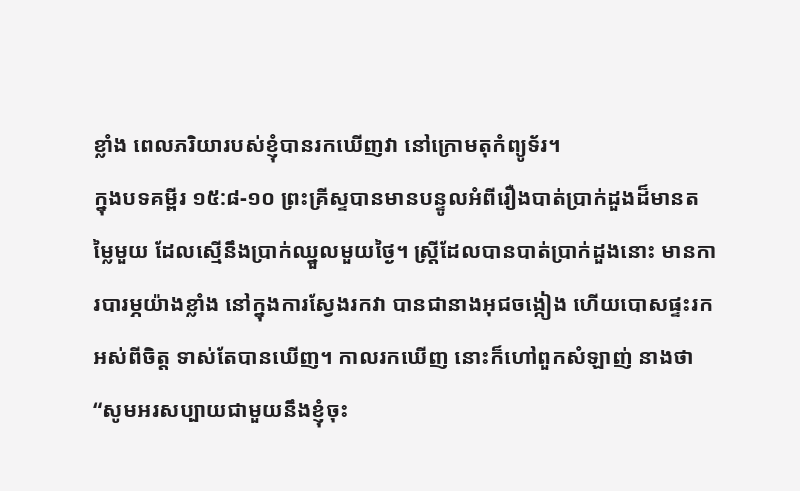ខ្លាំង ពេលភរិយារបស់ខ្ញុំបានរកឃើញវា នៅក្រោមតុកំព្យូទ័រ។
ក្នុងបទគម្ពីរ ១៥:៨-១០ ព្រះគ្រីស្ទបានមានបន្ទូលអំពីរឿងបាត់ប្រាក់ដួងដ៏មានតម្លៃមួយ ដែលស្មើនឹងប្រាក់ឈ្នួលមួយថ្ងៃ។ ស្រ្តីដែលបានបាត់ប្រាក់ដួងនោះ មានការបារម្ភយ៉ាងខ្លាំង នៅក្នុងការស្វែងរកវា បានជានាងអុជចង្កៀង ហើយបោសផ្ទះរកអស់ពីចិត្ត ទាស់តែបានឃើញ។ កាលរកឃើញ នោះក៏ហៅពួកសំឡាញ់ នាងថា “សូមអរសប្បាយជាមួយនឹងខ្ញុំចុះ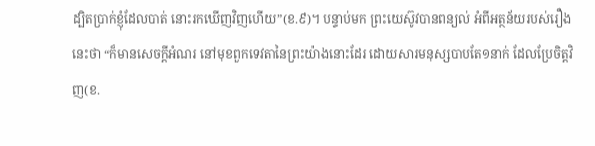ដ្បិតប្រាក់ខ្ញុំដែលបាត់ នោះរកឃើញវិញហើយ”(ខ.៩)។ បន្ទាប់មក ព្រះយេស៊ូវបានពន្យល់ អំពីអត្ថន័យរបស់រឿងនេះថា “ក៏មានសេចក្តីអំណរ នៅមុខពួកទេវតានៃព្រះយ៉ាងនោះដែរ ដោយសារមនុស្សបាបតែ១នាក់ ដែលប្រែចិត្តវិញ(ខ.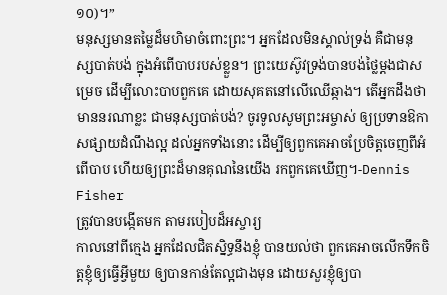១០)។”
មនុស្សមានតម្លៃដ៏មហិមាចំពោះព្រះ។ អ្នកដែលមិនស្គាល់ទ្រង់ គឺជាមនុស្សបាត់បង់ ក្នុងអំពើបាបរបស់ខ្លួន។ ព្រះយេស៊ូវទ្រង់បានបង់ថ្លៃម្តងជាសម្រេច ដើម្បីលោះបាបពួកគេ ដោយសុគតនៅលើឈើឆ្កាង។ តើអ្នកដឹងថា មាននរណាខ្លះ ជាមនុស្សបាត់បង់? ចូរទូលសូមព្រះអម្ចាស់ ឲ្យប្រទានឱកាសផ្សាយដំណឹងល្អ ដល់អ្នកទាំងនោះ ដើម្បីឲ្យពួកគេអាចប្រែចិត្តចេញពីអំពើបាប ហើយឲ្យព្រះដ៏មានគុណនៃយើង រកពួកគេឃើញ។-Dennis Fisher
ត្រូវបានបង្កើតមក តាមរបៀបដ៏អស្ចារ្យ
កាលនៅពីក្មេង អ្នកដែលជិតស្និទ្ធនឹងខ្ញុំ បានយល់ថា ពួកគេអាចលើកទឹកចិត្តខ្ញុំឲ្យធ្វើអ្វីមួយ ឲ្យបានកាន់តែល្អជាងមុន ដោយសួរខ្ញុំឲ្យបា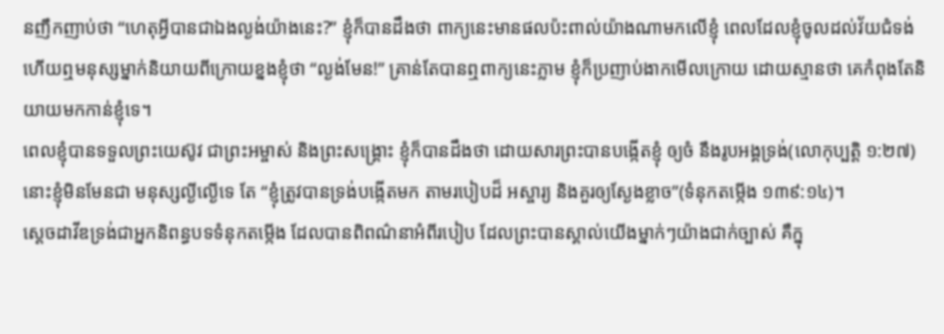នញឹកញាប់ថា “ហេតុអ្វីបានជាឯងល្ងង់យ៉ាងនេះ?” ខ្ញុំក៏បានដឹងថា ពាក្យនេះមានផលប៉ះពាល់យ៉ាងណាមកលើខ្ញុំ ពេលដែលខ្ញុំចូលដល់វ័យជំទង់ ហើយឮមនុស្សម្នាក់និយាយពីក្រោយខ្នងខ្ញុំថា “ល្ងង់មែន!” គ្រាន់តែបានឮពាក្យនេះភ្លាម ខ្ញុំក៏ប្រញាប់ងាកមើលក្រោយ ដោយស្មានថា គេកំពុងតែនិយាយមកកាន់ខ្ញុំទេ។
ពេលខ្ញុំបានទទួលព្រះយេស៊ូវ ជាព្រះអម្ចាស់ និងព្រះសង្គ្រោះ ខ្ញុំក៏បានដឹងថា ដោយសារព្រះបានបង្កើតខ្ញុំ ឲ្យចំ នឹងរូបអង្គទ្រង់(លោកុប្បត្តិ ១:២៧) នោះខ្ញុំមិនមែនជា មនុស្សល្ងីល្ងើទេ តែ “ខ្ញុំត្រូវបានទ្រង់បង្កើតមក តាមរបៀបដ៏ អស្ចារ្យ និងគួរឲ្យស្ងែងខ្លាច”(ទំនុកតម្កើង ១៣៩:១៤)។
ស្តេចដាវីឌទ្រង់ជាអ្នកនិពន្ធបទទំនុកតម្កើង ដែលបានពិពណ៌នាអំពីរបៀប ដែលព្រះបានស្គាល់យើងម្នាក់ៗយ៉ាងជាក់ច្បាស់ គឺក្នុ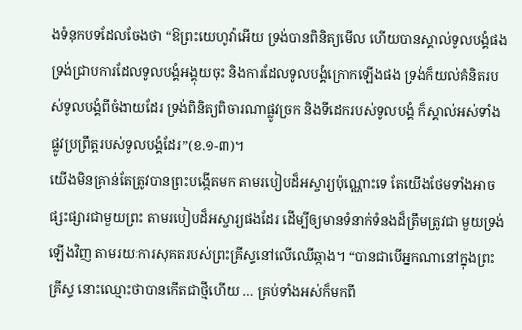ងទំនុកបទដែលចែងថា “ឱព្រះយេហូវ៉ាអើយ ទ្រង់បានពិនិត្យមើល ហើយបានស្គាល់ទូលបង្គំផង ទ្រង់ជ្រាបការដែលទូលបង្គំអង្គុយចុះ និងការដែលទូលបង្គំក្រោកឡើងផង ទ្រង់ក៏យល់គំនិតរបស់ទូលបង្គំពីចំងាយដែរ ទ្រង់ពិនិត្យពិចារណាផ្លូវច្រក និងទីដេករបស់ទូលបង្គំ ក៏ស្គាល់អស់ទាំងផ្លូវប្រព្រឹត្តរបស់ទូលបង្គំដែរ”(ខ.១-៣)។
យើងមិនគ្រាន់តែត្រូវបានព្រះបង្កើតមក តាមរបៀបដ៏អស្ចារ្យប៉ុណ្ណោះទេ តែយើងថែមទាំងអាចផ្សះផ្សារជាមួយព្រះ តាមរបៀបដ៏អស្ចារ្យផងដែរ ដើម្បីឲ្យមានទំនាក់ទំនងដ៏ត្រឹមត្រូវជា មួយទ្រង់ឡើងវិញ តាមរយៈការសុគតរបស់ព្រះគ្រីស្ទនៅលើឈើឆ្កាង។ “បានជាបើអ្នកណានៅក្នុងព្រះគ្រីស្ទ នោះឈ្មោះថាបានកើតជាថ្មីហើយ … គ្រប់ទាំងអស់ក៏មកពី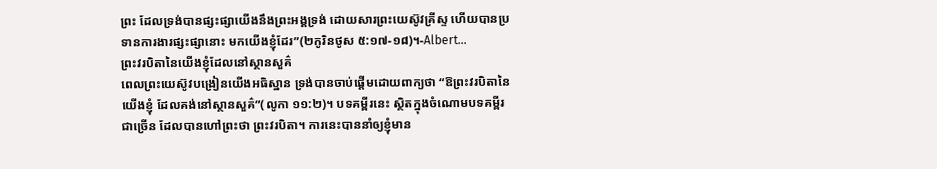ព្រះ ដែលទ្រង់បានផ្សះផ្សាយើងនឹងព្រះអង្គទ្រង់ ដោយសារព្រះយេស៊ូវគ្រីស្ទ ហើយបានប្រទានការងារផ្សះផ្សានោះ មកយើងខ្ញុំដែរ”(២កូរិនថូស ៥:១៧-១៨)។-Albert…
ព្រះវរបិតានៃយើងខ្ញុំដែលនៅស្ថានសួគ៌
ពេលព្រះយេស៊ូវបង្រៀនយើងអធិស្ឋាន ទ្រង់បានចាប់ផ្តើមដោយពាក្យថា “ឱព្រះវរបិតានៃយើងខ្ញុំ ដែលគង់នៅស្ថានសួគ៌”(លូកា ១១:២)។ បទគម្ពីរនេះ ស្ថិតក្នុងចំណោមបទគម្ពីរជាច្រើន ដែលបានហៅព្រះថា ព្រះវរបិតា។ ការនេះបាននាំឲ្យខ្ញុំមាន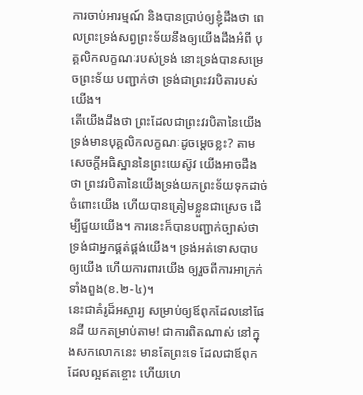ការចាប់អារម្មណ៍ និងបានប្រាប់ឲ្យខ្ញុំដឹងថា ពេលព្រះទ្រង់សព្វព្រះទ័យនឹងឲ្យយើងដឹងអំពី បុគ្គលិកលក្ខណៈរបស់ទ្រង់ នោះទ្រង់បានសម្រេចព្រះទ័យ បញ្ជាក់ថា ទ្រង់ជាព្រះវរបិតារបស់យើង។
តើយើងដឹងថា ព្រះដែលជាព្រះវរបិតានៃយើង ទ្រង់មានបុគ្គលិកលក្ខណៈដូចម្តេចខ្លះ? តាមសេចក្តីអធិស្ឋាននៃព្រះយេស៊ូវ យើងអាចដឹងថា ព្រះវរបិតានៃយើងទ្រង់យកព្រះទ័យទុកដាច់ចំពោះយើង ហើយបានត្រៀមខ្លួនជាស្រេច ដើម្បីជួយយើង។ ការនេះក៏បានបញ្ជាក់ច្បាស់ថា ទ្រង់ជាអ្នកផ្គត់ផ្គង់យើង។ ទ្រង់អត់ទោសបាបឲ្យយើង ហើយការពារយើង ឲ្យរួចពីការអាក្រក់ទាំងពួង(ខ.២-៤)។
នេះជាគំរូដ៏អស្ចារ្យ សម្រាប់ឲ្យឪពុកដែលនៅផែនដី យកតម្រាប់តាម! ជាការពិតណាស់ នៅក្នុងសកលោកនេះ មានតែព្រះទេ ដែលជាឪពុកដែលល្អឥតខ្ចោះ ហើយហេ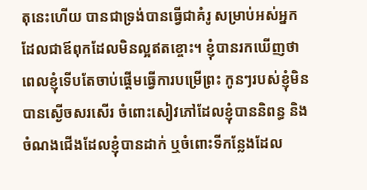តុនេះហើយ បានជាទ្រង់បានធ្វើជាគំរូ សម្រាប់អស់អ្នកដែលជាឪពុកដែលមិនល្អឥតខ្ចោះ។ ខ្ញុំបានរកឃើញថា ពេលខ្ញុំទើបតែចាប់ផ្តើមធ្វើការបម្រើព្រះ កូនៗរបស់ខ្ញុំមិនបានស្ងើចសរសើរ ចំពោះសៀវភៅដែលខ្ញុំបាននិពន្ធ និងចំណងជើងដែលខ្ញុំបានដាក់ ឬចំពោះទីកន្លែងដែល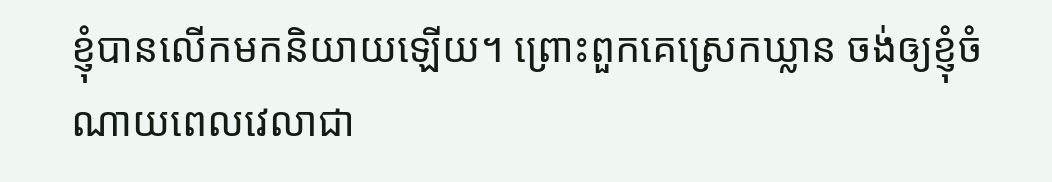ខ្ញុំបានលើកមកនិយាយឡើយ។ ព្រោះពួកគេស្រេកឃ្លាន ចង់ឲ្យខ្ញុំចំណាយពេលវេលាជា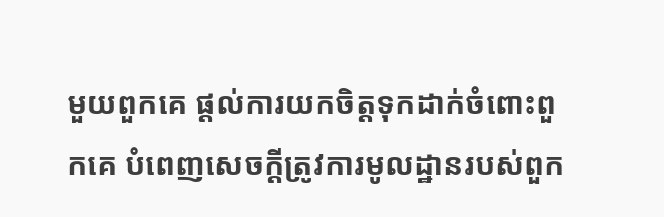មួយពួកគេ ផ្តល់ការយកចិត្តទុកដាក់ចំពោះពួកគេ បំពេញសេចក្តីត្រូវការមូលដ្ឋានរបស់ពួក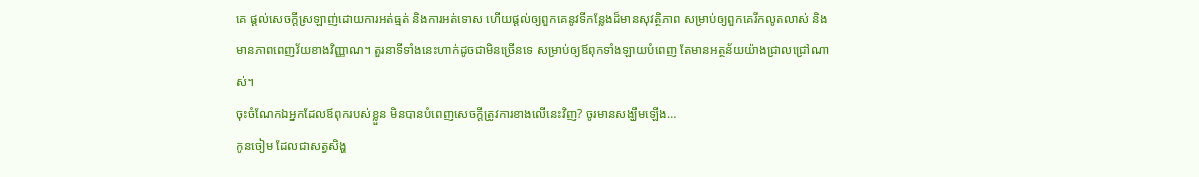គេ ផ្តល់សេចក្តីស្រឡាញ់ដោយការអត់ធ្មត់ និងការអត់ទោស ហើយផ្តល់ឲ្យពួកគេនូវទីកន្លែងដ៏មានសុវត្ថិភាព សម្រាប់ឲ្យពួកគេរីកលូតលាស់ និងមានភាពពេញវ័យខាងវិញ្ញាណ។ តួរនាទីទាំងនេះហាក់ដូចជាមិនច្រើនទេ សម្រាប់ឲ្យឪពុកទាំងឡាយបំពេញ តែមានអត្ថន័យយ៉ាងជ្រាលជ្រៅណាស់។
ចុះចំណែកឯអ្នកដែលឪពុករបស់ខ្លួន មិនបានបំពេញសេចក្តីត្រូវការខាងលើនេះវិញ? ចូរមានសង្ឃឹមឡើង…
កូនចៀម ដែលជាសត្វសិង្ហ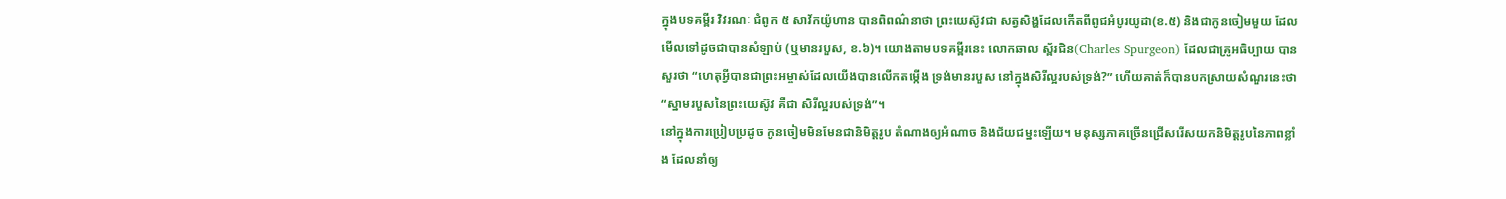ក្នុងបទគម្ពីរ វិវរណៈ ជំពូក ៥ សាវ័កយ៉ូហាន បានពិពណ៌នាថា ព្រះយេស៊ូវជា សត្វសិង្ហដែលកើតពីពូជអំបូរយូដា(ខ.៥) និងជាកូនចៀមមួយ ដែលមើលទៅដូចជាបានសំឡាប់ (ឬមានរបួស, ខ.៦)។ យោងតាមបទគម្ពីរនេះ លោកឆាល ស្ព័រជិន(Charles Spurgeon) ដែលជាគ្រូអធិប្បាយ បានសួរថា “ហេតុអ្វីបានជាព្រះអម្ចាស់ដែលយើងបានលើកតម្កើង ទ្រង់មានរបួស នៅក្នុងសិរីល្អរបស់ទ្រង់?” ហើយគាត់ក៏បានបកស្រាយសំណួរនេះថា “ស្នាមរបួសនៃព្រះយេស៊ូវ គឺជា សិរីល្អរបស់ទ្រង់”។
នៅក្នុងការប្រៀបប្រដូច កូនចៀមមិនមែនជានិមិត្តរូប តំណាងឲ្យអំណាច និងជ័យជម្នះឡើយ។ មនុស្សភាគច្រើនជ្រើសរើសយកនិមិត្តរូបនៃភាពខ្លាំង ដែលនាំឲ្យ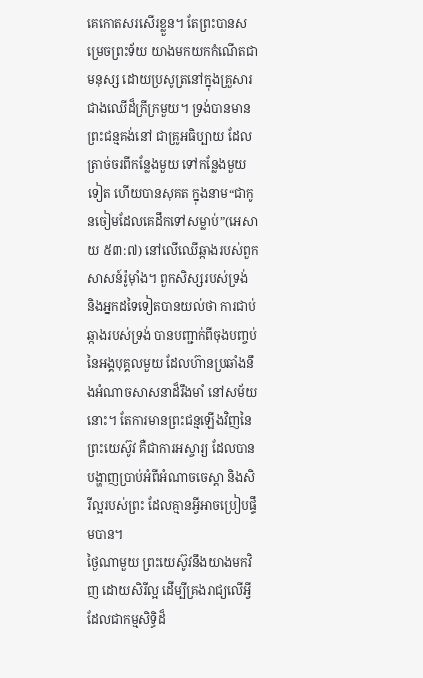គេកោតសរសើរខ្លួន។ តែព្រះបានសម្រេចព្រះទ័យ យាងមកយកកំណើតជាមនុស្ស ដោយប្រសូត្រនៅក្នុងគ្រួសារជាងឈើដ៏ក្រីក្រមួយ។ ទ្រង់បានមានព្រះជន្មគង់នៅ ជាគ្រូអធិប្បាយ ដែលត្រាច់ចរពីកន្លែងមួយ ទៅកន្លែងមួយទៀត ហើយបានសុគត ក្នុងនាម“ជាកូនចៀមដែលគេដឹកទៅសម្លាប់”(អេសាយ ៥៣:៧) នៅលើឈើឆ្កាងរបស់ពួកសាសន៍រ៉ូម៉ាំង។ ពួកសិស្សរបស់ទ្រង់ និងអ្នកដទៃទៀតបានយល់ថា ការជាប់ឆ្កាងរបស់ទ្រង់ បានបញ្ជាក់ពីចុងបញ្ចប់នៃអង្គបុគ្គលមួយ ដែលហ៊ានប្រឆាំងនឹងអំណាចសាសនាដ៏រឹងមាំ នៅសម័យនោះ។ តែការមានព្រះជន្មឡើងវិញនៃព្រះយេស៊ូវ គឺជាការអស្ចារ្យ ដែលបានបង្ហាញប្រាប់អំពីអំណាចចេស្តា និងសិរីល្អរបស់ព្រះ ដែលគ្មានអ្វីអាចប្រៀបផ្ទឹមបាន។
ថ្ងៃណាមួយ ព្រះយេស៊ូវនឹងយាងមកវិញ ដោយសិរីល្អ ដើម្បីគ្រងរាជ្យលើអ្វី ដែលជាកម្មសិទ្ធិដ៏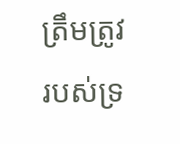ត្រឹមត្រូវរបស់ទ្រ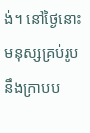ង់។ នៅថ្ងៃនោះ មនុស្សគ្រប់រូបនឹងក្រាបប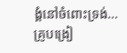ង្គំនៅចំពោះទ្រង់…
គ្រូបង្រៀ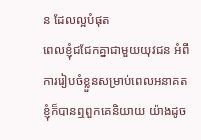ន ដែលល្អបំផុត
ពេលខ្ញុំជជែកគ្នាជាមួយយុវជន អំពីការរៀបចំខ្លួនសម្រាប់ពេលអនាគត ខ្ញុំក៏បានឮពួកគេនិយាយ យ៉ាងដូច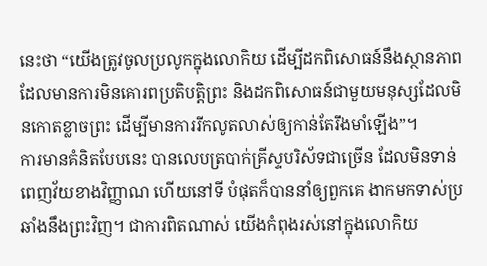នេះថា “យើងត្រូវចូលប្រលូកក្នុងលោកិយ ដើម្បីដកពិសោធន៍នឹងស្ថានភាពដែលមានការមិនគោរពប្រតិបត្តិព្រះ និងដកពិសោធន៍ជាមួយមនុស្សដែលមិនកោតខ្លាចព្រះ ដើម្បីមានការរីកលូតលាស់ឲ្យកាន់តែរឹងមាំឡើង”។
ការមានគំនិតបែបនេះ បានលេបត្របាក់គ្រីស្ទបរិស័ទជាច្រើន ដែលមិនទាន់ពេញវ័យខាងវិញ្ញាណ ហើយនៅទី បំផុតក៏បាននាំឲ្យពួកគេ ងាកមកទាស់ប្រឆាំងនឹងព្រះវិញ។ ជាការពិតណាស់ យើងកំពុងរស់នៅក្នុងលោកិយ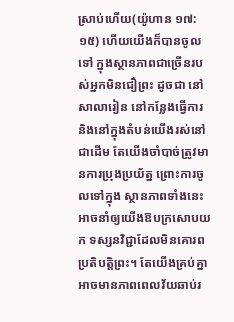ស្រាប់ហើយ(យ៉ូហាន ១៧:១៥) ហើយយើងក៏បានចូលទៅ ក្នុងស្ថានភាពជាច្រើនរបស់អ្នកមិនជឿព្រះ ដូចជា នៅសាលារៀន នៅកន្លែងធ្វើការ និងនៅក្នុងតំបន់យើងរស់នៅជាដើម តែយើងចាំបាច់ត្រូវមានការប្រុងប្រយ័ត្ន ព្រោះការចូលទៅក្នុង ស្ថានភាពទាំងនេះ អាចនាំឲ្យយើងឱបក្រសោបយក ទស្សនវិជ្ជាដែលមិនគោរពប្រតិបត្តិព្រះ។ តែយើងគ្រប់គ្នាអាចមានភាពពេលវ័យឆាប់រ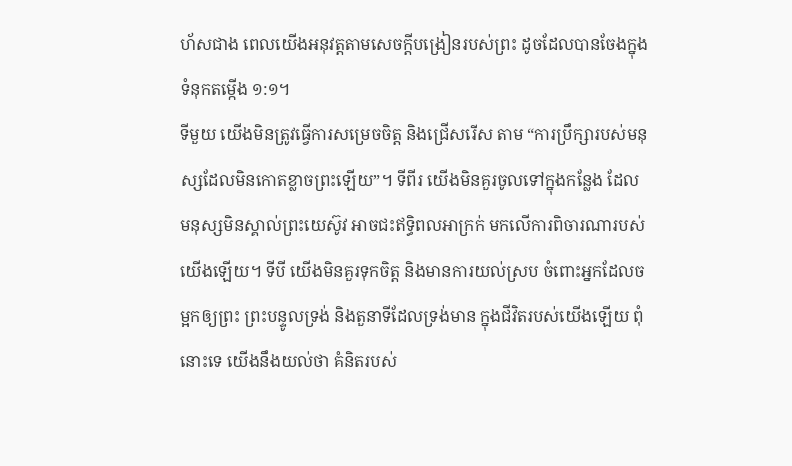ហ័សជាង ពេលយើងអនុវត្តតាមសេចក្តីបង្រៀនរបស់ព្រះ ដូចដែលបានចែងក្នុងទំនុកតម្កើង ១:១។
ទីមួយ យើងមិនត្រូវធ្វើការសម្រេចចិត្ត និងជ្រើសរើស តាម “ការប្រឹក្សារបស់មនុស្សដែលមិនកោតខ្លាចព្រះឡើយ”។ ទីពីរ យើងមិនគួរចូលទៅក្នុងកន្លែង ដែលមនុស្សមិនស្គាល់ព្រះយេស៊ូវ អាចជះឥទ្ធិពលអាក្រក់ មកលើការពិចារណារបស់យើងឡើយ។ ទីបី យើងមិនគួរទុកចិត្ត និងមានការយល់ស្រប ចំពោះអ្នកដែលចម្អកឲ្យព្រះ ព្រះបន្ទូលទ្រង់ និងតួនាទីដែលទ្រង់មាន ក្នុងជីវិតរបស់យើងឡើយ ពុំនោះទេ យើងនឹងយល់ថា គំនិតរបស់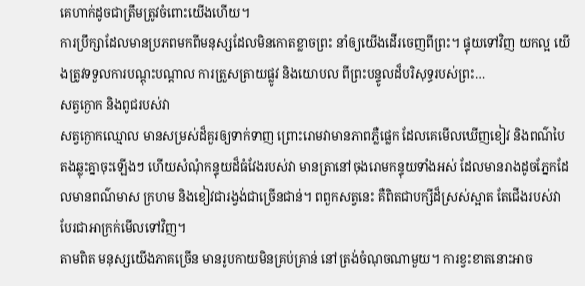គេហាក់ដូចជាត្រឹមត្រូវចំពោះយើងហើយ។
ការប្រឹក្សាដែលមានប្រភពមកពីមនុស្សដែលមិនកោតខ្លាចព្រះ នាំឲ្យយើងដើរចេញពីព្រះ។ ផ្ទុយទៅវិញ យកល្អ យើងត្រូវទទួលការបណ្តុះបណ្តាល ការត្រួសត្រាយផ្លូវ និងយោបល ពីព្រះបន្ទូលដ៏បរិសុទ្ធរបស់ព្រះ…
សត្វក្ងោក និងពូជរបស់វា
សត្វក្ងោកឈ្មោល មានសម្រស់ដ៏គួរឲ្យទាក់ទាញ ព្រោះរោមវាមានភាពភ្លឺផ្លេក ដែលគេមើលឃើញខៀវ និងពណ៌បៃតងឆ្លុះគ្នាចុះឡើងៗ ហើយសំណុំកន្ទុយដ៏ធំវែងរបស់វា មានត្រានៅចុងរោមកន្ទុយទាំងអស់ ដែលមានរាងដូចភ្នែកដែលមានពណ៌មាស ក្រហម និងខៀវជារង្វង់ជាច្រើនជាន់។ ពពួកសត្វនេះ គឺពិតជាបក្សីដ៏ស្រស់ស្អាត តែជើងរបស់វាបែរជាអាក្រក់មើលទៅវិញ។
តាមពិត មនុស្សយើងភាគច្រើន មានរូបកាយមិនគ្រប់គ្រាន់ នៅត្រង់ចំណុចណាមួយ។ ការខ្វះខាតនោះអាច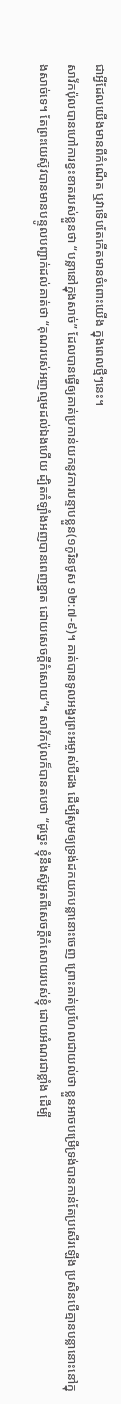ជាអ្វីដែលយើងមានពីកំណើត ឬវាទើបតែកើតមានចំពោះយើង ក្នុងពេលថ្មីៗនេះ។
សាវ័កប៉ុលបានហៅការខ្វះខាតរបស់ខ្លួនថា “បន្លានៅក្នុងសាច់” ដែលបានធ្វើឲ្យគាត់ប្រកាន់យកនូវការបន្ទាបខ្លួន(១កូរិនថូស ១២:៧-៩)។ គាត់បានទូលអង្វរព្រះអម្ចាស់បីដង ដើម្បីសូមឲ្យទ្រង់ដកយកបន្លានោះចេញ ព្រោះគាត់ប្រហែលជាយល់ថា ខ្លួនអាចបម្រើទ្រង់បានកាន់តែប្រសើរឡើង ប្រសិនបើគ្មានបន្លានោះនៅក្នុងសាច់ទេ។ តែព្រះយេស៊ូវបានមានបន្ទូលបញ្ជាក់ដល់គាត់ថា “គុណរបស់អញល្មមដល់ឯងហើយ ដ្បិតកំឡាំងអញបានពេញខ្នាត ដោយសេចក្តីកំសោយ”។ សាវ័កប៉ុលក៏បានតបថា “ដូច្នេះ ខ្ញុំនឹងស៊ូអួតពីសេចក្តីកំសោយរបស់ខ្ញុំ ដោយអំណរជាខ្លាំង ដើម្បី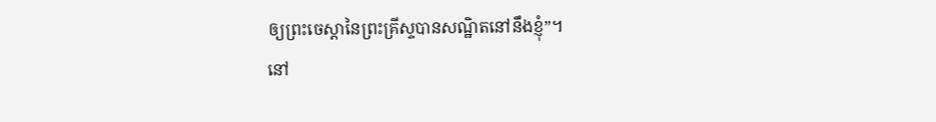ឲ្យព្រះចេស្តានៃព្រះគ្រីស្ទបានសណ្ឋិតនៅនឹងខ្ញុំ”។
នៅ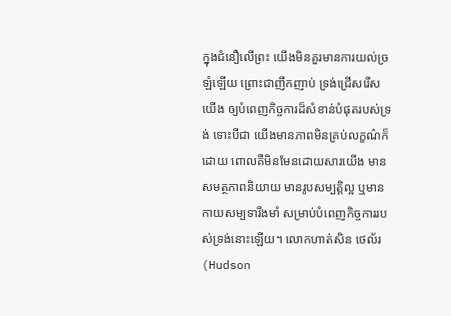ក្នុងជំនឿលើព្រះ យើងមិនគួរមានការយល់ច្រឡំឡើយ ព្រោះជាញឹកញាប់ ទ្រង់ជ្រើសរើសយើង ឲ្យបំពេញកិច្ចការដ៏សំខាន់បំផុតរបស់ទ្រង់ ទោះបីជា យើងមានភាពមិនគ្រប់លក្ខណ៌ក៏ដោយ ពោលគឺមិនមែនដោយសារយើង មានសមត្ថភាពនិយាយ មានរូបសម្បត្តិល្អ ឬមាន កាយសម្បទារឹងមាំ សម្រាប់បំពេញកិច្ចការរបស់ទ្រង់នោះឡើយ។ លោកហាត់សិន ថេល័រ(Hudson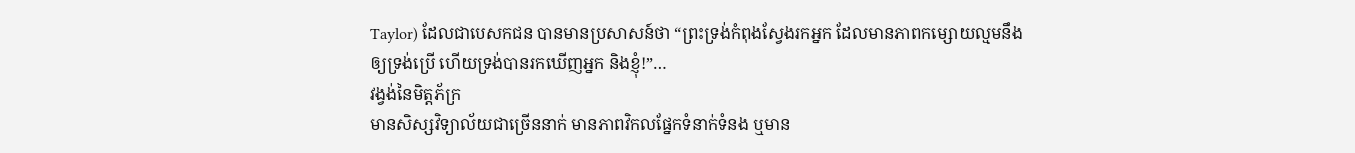Taylor) ដែលជាបេសកជន បានមានប្រសាសន៍ថា “ព្រះទ្រង់កំពុងស្វែងរកអ្នក ដែលមានភាពកម្សោយល្មមនឹងឲ្យទ្រង់ប្រើ ហើយទ្រង់បានរកឃើញអ្នក និងខ្ញុំ!”…
វង្វង់នៃមិត្តភ័ក្រ
មានសិស្សវិទ្យាល័យជាច្រើននាក់ មានភាពវិកលផ្នែកទំនាក់ទំនង ឬមាន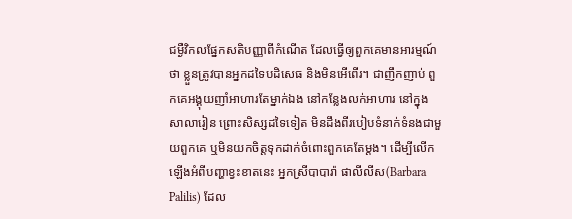ជម្ងឺវិកលផ្នែកសតិបញ្ញាពីកំណើត ដែលធ្វើឲ្យពួកគេមានអារម្មណ៍ថា ខ្លួនត្រូវបានអ្នកដទៃបដិសេធ និងមិនអើពើរ។ ជាញឹកញាប់ ពួកគេអង្គុយញាំអាហារតែម្នាក់ឯង នៅកន្លែងលក់អាហារ នៅក្នុងសាលារៀន ព្រោះសិស្សដទៃទៀត មិនដឹងពីរបៀបទំនាក់ទំនងជាមួយពួកគេ ឬមិនយកចិត្តទុកដាក់ចំពោះពួកគេតែម្តង។ ដើម្បីលើកឡើងអំពីបញ្ហាខ្វះខាតនេះ អ្នកស្រីបាបារ៉ា ផាលីលីស(Barbara Palilis) ដែល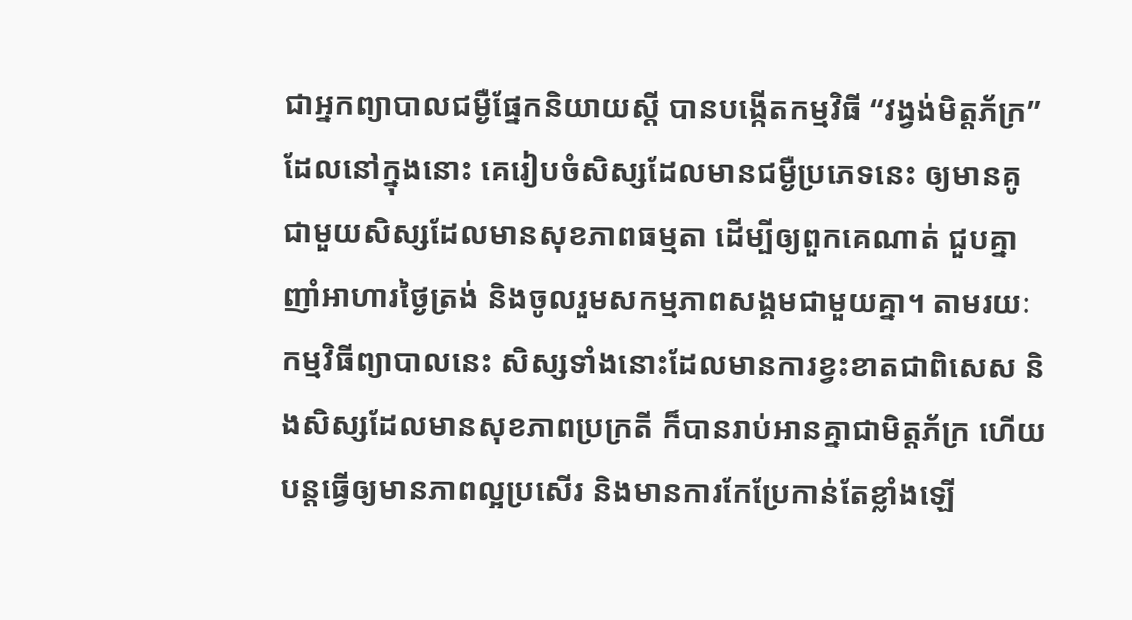ជាអ្នកព្យាបាលជម្ងឺផ្នែកនិយាយស្តី បានបង្កើតកម្មវិធី “វង្វង់មិត្តភ័ក្រ” ដែលនៅក្នុងនោះ គេរៀបចំសិស្សដែលមានជម្ងឺប្រភេទនេះ ឲ្យមានគូជាមួយសិស្សដែលមានសុខភាពធម្មតា ដើម្បីឲ្យពួកគេណាត់ ជួបគ្នាញាំអាហារថ្ងៃត្រង់ និងចូលរួមសកម្មភាពសង្គមជាមួយគ្នា។ តាមរយៈកម្មវិធីព្យាបាលនេះ សិស្សទាំងនោះដែលមានការខ្វះខាតជាពិសេស និងសិស្សដែលមានសុខភាពប្រក្រតី ក៏បានរាប់អានគ្នាជាមិត្តភ័ក្រ ហើយបន្តធ្វើឲ្យមានភាពល្អប្រសើរ និងមានការកែប្រែកាន់តែខ្លាំងឡើ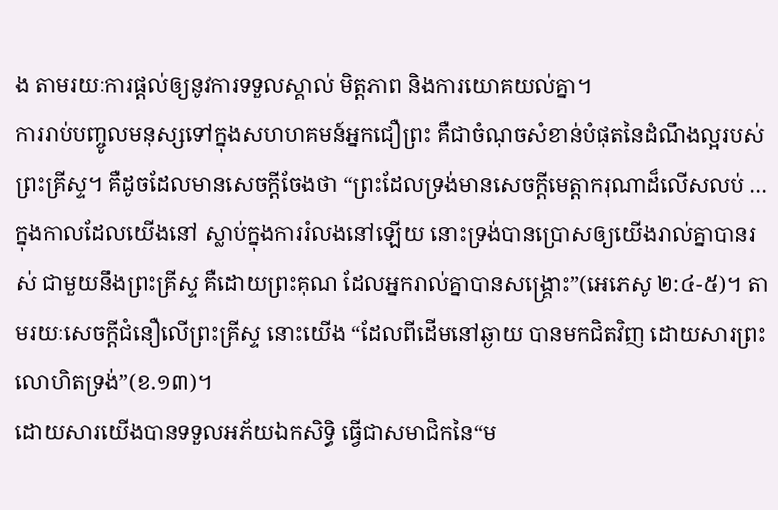ង តាមរយៈការផ្តល់ឲ្យនូវការទទួលស្គាល់ មិត្តភាព និងការយោគយល់គ្នា។
ការរាប់បញ្ចូលមនុស្សទៅក្នុងសហហគមន៍អ្នកជឿព្រះ គឺជាចំណុចសំខាន់បំផុតនៃដំណឹងល្អរបស់ព្រះគ្រីស្ទ។ គឺដូចដែលមានសេចក្តីចែងថា “ព្រះដែលទ្រង់មានសេចក្តីមេត្តាករុណាដ៏លើសលប់ … ក្នុងកាលដែលយើងនៅ ស្លាប់ក្នុងការរំលងនៅឡើយ នោះទ្រង់បានប្រោសឲ្យយើងរាល់គ្នាបានរស់ ជាមួយនឹងព្រះគ្រីស្ទ គឺដោយព្រះគុណ ដែលអ្នករាល់គ្នាបានសង្គ្រោះ”(អេភេសូ ២:៤-៥)។ តាមរយៈសេចក្តីជំនឿលើព្រះគ្រីស្ទ នោះយើង “ដែលពីដើមនៅឆ្ងាយ បានមកជិតវិញ ដោយសារព្រះលោហិតទ្រង់”(ខ.១៣)។
ដោយសារយើងបានទទួលអភ័យឯកសិទ្ធិ ធ្វើជាសមាជិកនៃ“ម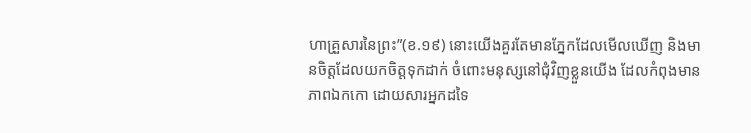ហាគ្រួសារនៃព្រះ”(ខ.១៩) នោះយើងគួរតែមានភ្នែកដែលមើលឃើញ និងមានចិត្តដែលយកចិត្តទុកដាក់ ចំពោះមនុស្សនៅជុំវិញខ្លួនយើង ដែលកំពុងមានភាពឯកកោ ដោយសារអ្នកដទៃ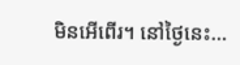មិនអើពើរ។ នៅថ្ងៃនេះ…